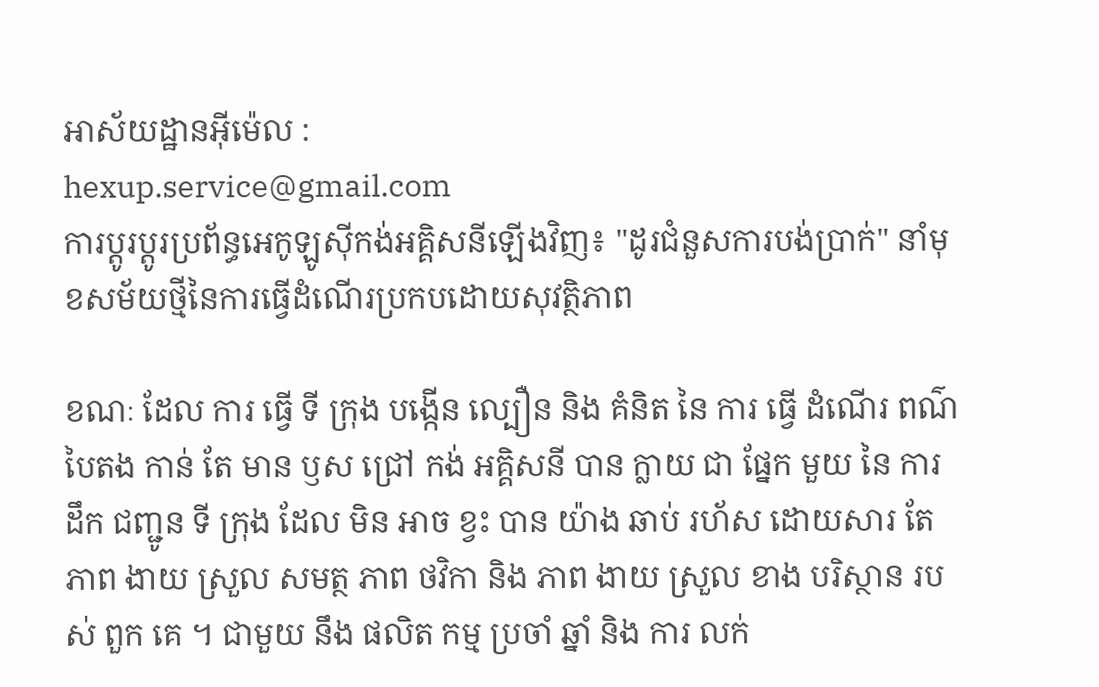អាស័យដ្ឋានអ៊ីម៉េល :
hexup.service@gmail.com
ការប្តូរប្តូរប្រព័ន្ធអេកូឡូស៊ីកង់អគ្គិសនីឡើងវិញ៖ "ដូរជំនួសការបង់ប្រាក់" នាំមុខសម័យថ្មីនៃការធ្វើដំណើរប្រកបដោយសុវត្ថិភាព

ខណៈ ដែល ការ ធ្វើ ទី ក្រុង បង្កើន ល្បឿន និង គំនិត នៃ ការ ធ្វើ ដំណើរ ពណ៌ បៃតង កាន់ តែ មាន ឫស ជ្រៅ កង់ អគ្គិសនី បាន ក្លាយ ជា ផ្នែក មួយ នៃ ការ ដឹក ជញ្ជូន ទី ក្រុង ដែល មិន អាច ខ្វះ បាន យ៉ាង ឆាប់ រហ័ស ដោយសារ តែ ភាព ងាយ ស្រួល សមត្ថ ភាព ថវិកា និង ភាព ងាយ ស្រួល ខាង បរិស្ថាន របស់ ពួក គេ ។ ជាមួយ នឹង ផលិត កម្ម ប្រចាំ ឆ្នាំ និង ការ លក់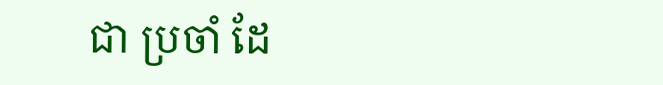ជា ប្រចាំ ដែ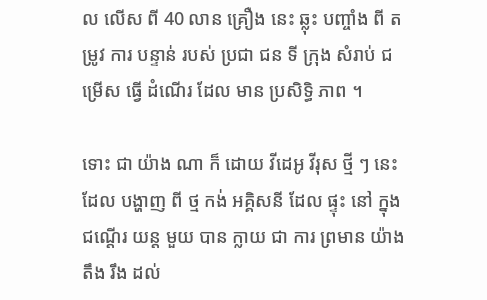ល លើស ពី 40 លាន គ្រឿង នេះ ឆ្លុះ បញ្ចាំង ពី តម្រូវ ការ បន្ទាន់ របស់ ប្រជា ជន ទី ក្រុង សំរាប់ ជម្រើស ធ្វើ ដំណើរ ដែល មាន ប្រសិទ្ធិ ភាព ។

ទោះ ជា យ៉ាង ណា ក៏ ដោយ វីដេអូ វីរុស ថ្មី ៗ នេះ ដែល បង្ហាញ ពី ថ្ម កង់ អគ្គិសនី ដែល ផ្ទុះ នៅ ក្នុង ជណ្តើរ យន្ត មួយ បាន ក្លាយ ជា ការ ព្រមាន យ៉ាង តឹង រឹង ដល់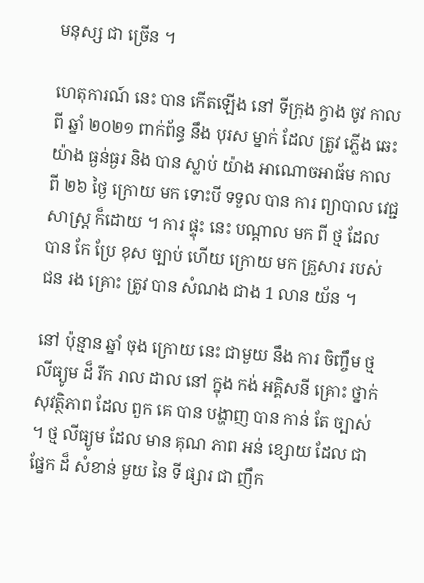មនុស្ស ជា ច្រើន ។

ហេតុការណ៍ នេះ បាន កើតឡើង នៅ ទីក្រុង ក្វាង ចូវ កាលពី ឆ្នាំ ២០២១ ពាក់ព័ន្ធ នឹង បុរស ម្នាក់ ដែល ត្រូវ ភ្លើង ឆេះ យ៉ាង ធ្ងន់ធ្ងរ និង បាន ស្លាប់ យ៉ាង អាណោចអាធ័ម កាលពី ២៦ ថ្ងៃ ក្រោយ មក ទោះបី ទទួល បាន ការ ព្យាបាល វេជ្ជសាស្ត្រ ក៏ដោយ ។ ការ ផ្ទុះ នេះ បណ្តាល មក ពី ថ្ម ដែល បាន កែ ប្រែ ខុស ច្បាប់ ហើយ ក្រោយ មក គ្រួសារ របស់ ជន រង គ្រោះ ត្រូវ បាន សំណង ជាង 1 លាន យ័ន ។

នៅ ប៉ុន្មាន ឆ្នាំ ចុង ក្រោយ នេះ ជាមួយ នឹង ការ ចិញ្ចឹម ថ្ម លីធ្យូម ដ៏ រីក រាល ដាល នៅ ក្នុង កង់ អគ្គិសនី គ្រោះ ថ្នាក់ សុវត្ថិភាព ដែល ពួក គេ បាន បង្ហាញ បាន កាន់ តែ ច្បាស់ ។ ថ្ម លីធ្យូម ដែល មាន គុណ ភាព អន់ ខ្សោយ ដែល ជា ផ្នែក ដ៏ សំខាន់ មួយ នៃ ទី ផ្សារ ជា ញឹក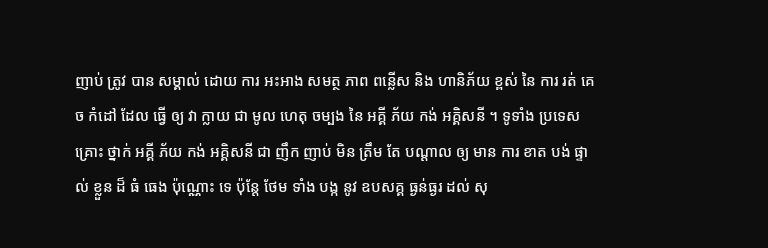ញាប់ ត្រូវ បាន សម្គាល់ ដោយ ការ អះអាង សមត្ថ ភាព ពន្លើស និង ហានិភ័យ ខ្ពស់ នៃ ការ រត់ គេច កំដៅ ដែល ធ្វើ ឲ្យ វា ក្លាយ ជា មូល ហេតុ ចម្បង នៃ អគ្គី ភ័យ កង់ អគ្គិសនី ។ ទូទាំង ប្រទេស គ្រោះ ថ្នាក់ អគ្គី ភ័យ កង់ អគ្គិសនី ជា ញឹក ញាប់ មិន ត្រឹម តែ បណ្តាល ឲ្យ មាន ការ ខាត បង់ ផ្ទាល់ ខ្លួន ដ៏ ធំ ធេង ប៉ុណ្ណោះ ទេ ប៉ុន្តែ ថែម ទាំង បង្ក នូវ ឧបសគ្គ ធ្ងន់ធ្ងរ ដល់ សុ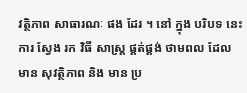វត្ថិភាព សាធារណៈ ផង ដែរ ។ នៅ ក្នុង បរិបទ នេះ ការ ស្វែង រក វិធី សាស្ត្រ ផ្គត់ផ្គង់ ថាមពល ដែល មាន សុវត្ថិភាព និង មាន ប្រ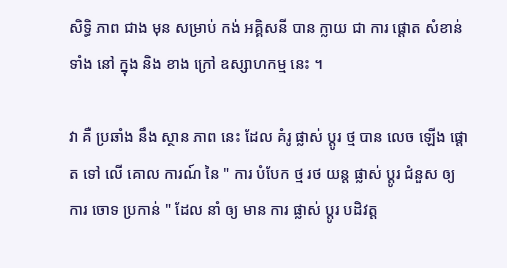សិទ្ធិ ភាព ជាង មុន សម្រាប់ កង់ អគ្គិសនី បាន ក្លាយ ជា ការ ផ្តោត សំខាន់ ទាំង នៅ ក្នុង និង ខាង ក្រៅ ឧស្សាហកម្ម នេះ ។

វា គឺ ប្រឆាំង នឹង ស្ថាន ភាព នេះ ដែល គំរូ ផ្លាស់ ប្តូរ ថ្ម បាន លេច ឡើង ផ្តោត ទៅ លើ គោល ការណ៍ នៃ " ការ បំបែក ថ្ម រថ យន្ត ផ្លាស់ ប្តូរ ជំនួស ឲ្យ ការ ចោទ ប្រកាន់ " ដែល នាំ ឲ្យ មាន ការ ផ្លាស់ ប្តូរ បដិវត្ត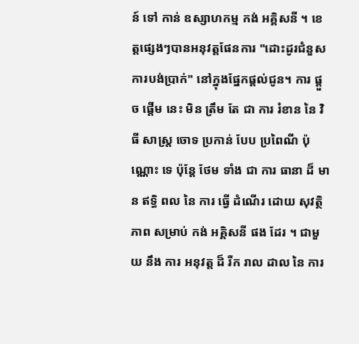ន៍ ទៅ កាន់ ឧស្សាហកម្ម កង់ អគ្គិសនី ។ ខេត្តផ្សេងៗបានអនុវត្តផែនការ "ដោះដូរជំនួសការបង់ប្រាក់" នៅក្នុងផ្នែកផ្តល់ជូន។ ការ ផ្តួច ផ្តើម នេះ មិន ត្រឹម តែ ជា ការ រំខាន នៃ វិធី សាស្ត្រ ចោទ ប្រកាន់ បែប ប្រពៃណី ប៉ុណ្ណោះ ទេ ប៉ុន្តែ ថែម ទាំង ជា ការ ធានា ដ៏ មាន ឥទ្ធិ ពល នៃ ការ ធ្វើ ដំណើរ ដោយ សុវត្ថិភាព សម្រាប់ កង់ អគ្គិសនី ផង ដែរ ។ ជាមួយ នឹង ការ អនុវត្ត ដ៏ រីក រាល ដាល នៃ ការ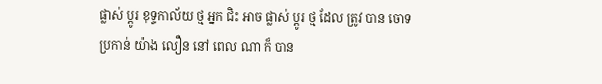ផ្លាស់ ប្តូរ ខុទ្ទកាល័យ ថ្ម អ្នក ជិះ អាច ផ្លាស់ ប្តូរ ថ្ម ដែល ត្រូវ បាន ចោទ ប្រកាន់ យ៉ាង លឿន នៅ ពេល ណា ក៏ បាន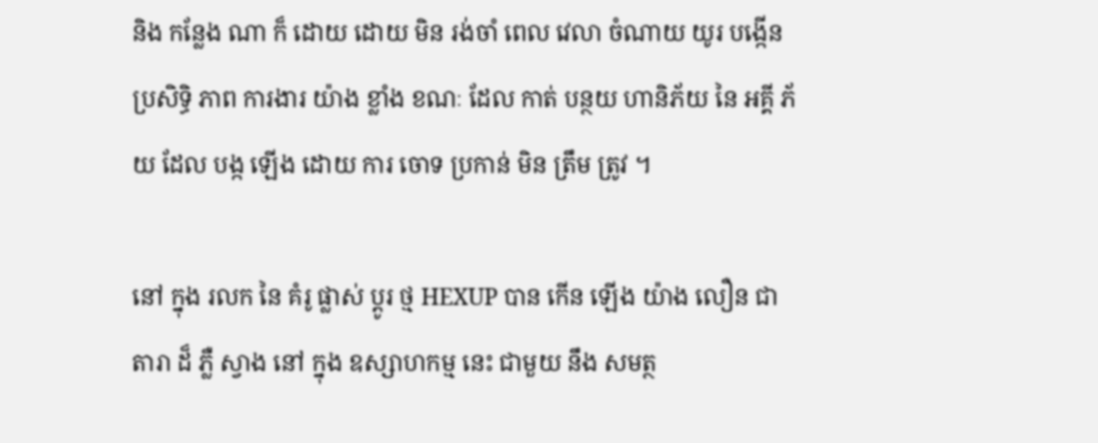និង កន្លែង ណា ក៏ ដោយ ដោយ មិន រង់ចាំ ពេល វេលា ចំណាយ យូរ បង្កើន ប្រសិទ្ធិ ភាព ការងារ យ៉ាង ខ្លាំង ខណៈ ដែល កាត់ បន្ថយ ហានិភ័យ នៃ អគ្គី ភ័យ ដែល បង្ក ឡើង ដោយ ការ ចោទ ប្រកាន់ មិន ត្រឹម ត្រូវ ។

នៅ ក្នុង រលក នៃ គំរូ ផ្លាស់ ប្តូរ ថ្ម HEXUP បាន កើន ឡើង យ៉ាង លឿន ជា តារា ដ៏ ភ្លឺ ស្វាង នៅ ក្នុង ឧស្សាហកម្ម នេះ ជាមួយ នឹង សមត្ថ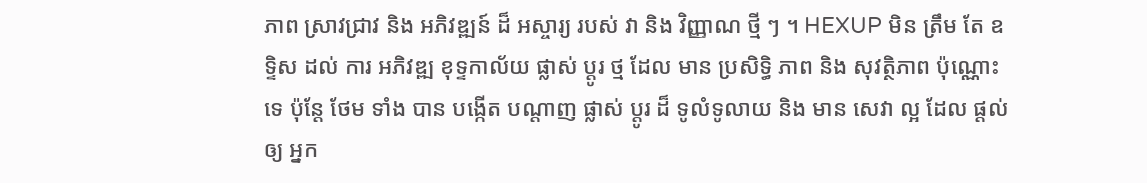ភាព ស្រាវជ្រាវ និង អភិវឌ្ឍន៍ ដ៏ អស្ចារ្យ របស់ វា និង វិញ្ញាណ ថ្មី ៗ ។ HEXUP មិន ត្រឹម តែ ឧទ្ទិស ដល់ ការ អភិវឌ្ឍ ខុទ្ទកាល័យ ផ្លាស់ ប្តូរ ថ្ម ដែល មាន ប្រសិទ្ធិ ភាព និង សុវត្ថិភាព ប៉ុណ្ណោះ ទេ ប៉ុន្តែ ថែម ទាំង បាន បង្កើត បណ្តាញ ផ្លាស់ ប្តូរ ដ៏ ទូលំទូលាយ និង មាន សេវា ល្អ ដែល ផ្តល់ ឲ្យ អ្នក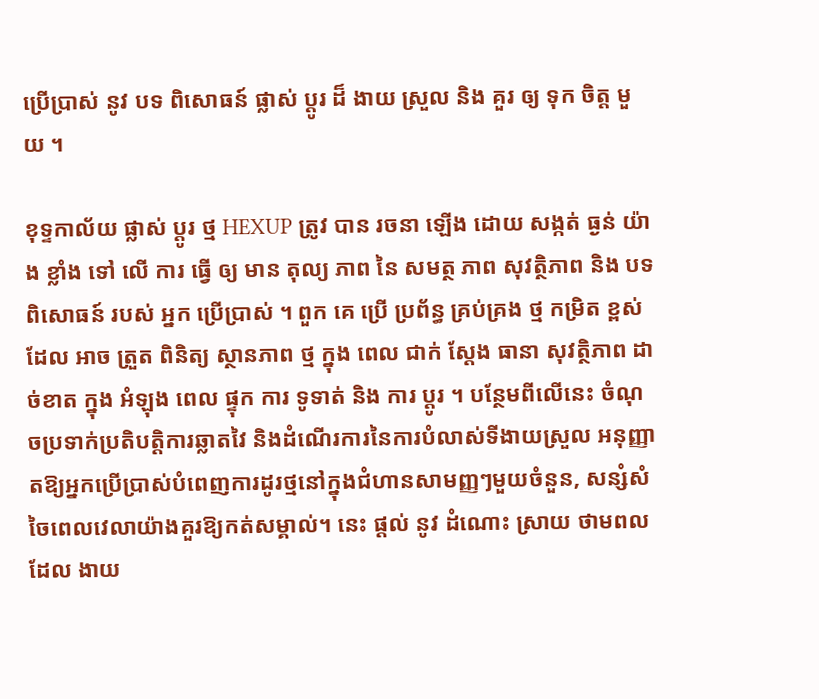ប្រើប្រាស់ នូវ បទ ពិសោធន៍ ផ្លាស់ ប្តូរ ដ៏ ងាយ ស្រួល និង គួរ ឲ្យ ទុក ចិត្ត មួយ ។

ខុទ្ទកាល័យ ផ្លាស់ ប្តូរ ថ្ម HEXUP ត្រូវ បាន រចនា ឡើង ដោយ សង្កត់ ធ្ងន់ យ៉ាង ខ្លាំង ទៅ លើ ការ ធ្វើ ឲ្យ មាន តុល្យ ភាព នៃ សមត្ថ ភាព សុវត្ថិភាព និង បទ ពិសោធន៍ របស់ អ្នក ប្រើប្រាស់ ។ ពួក គេ ប្រើ ប្រព័ន្ធ គ្រប់គ្រង ថ្ម កម្រិត ខ្ពស់ ដែល អាច ត្រួត ពិនិត្យ ស្ថានភាព ថ្ម ក្នុង ពេល ជាក់ ស្តែង ធានា សុវត្ថិភាព ដាច់ខាត ក្នុង អំឡុង ពេល ផ្ទុក ការ ទូទាត់ និង ការ ប្ដូរ ។ បន្ថែមពីលើនេះ ចំណុចប្រទាក់ប្រតិបត្តិការឆ្លាតវៃ និងដំណើរការនៃការបំលាស់ទីងាយស្រួល អនុញ្ញាតឱ្យអ្នកប្រើប្រាស់បំពេញការដូរថ្មនៅក្នុងជំហានសាមញ្ញៗមួយចំនួន, សន្សំសំចៃពេលវេលាយ៉ាងគួរឱ្យកត់សម្គាល់។ នេះ ផ្តល់ នូវ ដំណោះ ស្រាយ ថាមពល ដែល ងាយ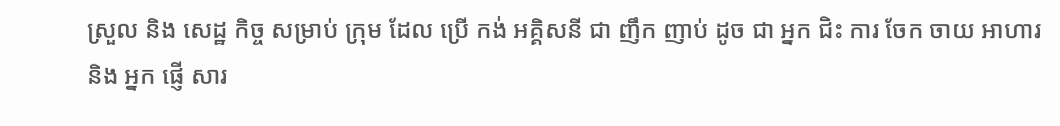ស្រួល និង សេដ្ឋ កិច្ច សម្រាប់ ក្រុម ដែល ប្រើ កង់ អគ្គិសនី ជា ញឹក ញាប់ ដូច ជា អ្នក ជិះ ការ ចែក ចាយ អាហារ និង អ្នក ផ្ញើ សារ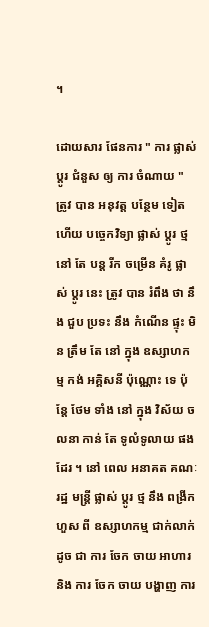។

ដោយសារ ផែនការ " ការ ផ្លាស់ ប្តូរ ជំនួស ឲ្យ ការ ចំណាយ " ត្រូវ បាន អនុវត្ត បន្ថែម ទៀត ហើយ បច្ចេកវិទ្យា ផ្លាស់ ប្តូរ ថ្ម នៅ តែ បន្ត រីក ចម្រើន គំរូ ផ្លាស់ ប្តូរ នេះ ត្រូវ បាន រំពឹង ថា នឹង ជួប ប្រទះ នឹង កំណើន ផ្ទុះ មិន ត្រឹម តែ នៅ ក្នុង ឧស្សាហកម្ម កង់ អគ្គិសនី ប៉ុណ្ណោះ ទេ ប៉ុន្តែ ថែម ទាំង នៅ ក្នុង វិស័យ ចលនា កាន់ តែ ទូលំទូលាយ ផង ដែរ ។ នៅ ពេល អនាគត គណៈ រដ្ឋ មន្ត្រី ផ្លាស់ ប្តូរ ថ្ម នឹង ពង្រីក ហួស ពី ឧស្សាហកម្ម ជាក់លាក់ ដូច ជា ការ ចែក ចាយ អាហារ និង ការ ចែក ចាយ បង្ហាញ ការ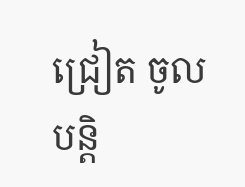ជ្រៀត ចូល បន្តិ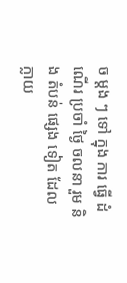ច ម្តង ៗ ទៅ ក្នុង ការ ធ្វើ ដំណើរ ប្រចាំ ថ្ងៃ ចលនា រួម និង តំបន់ ផ្សេង ទៀត ដែល ក្លាយ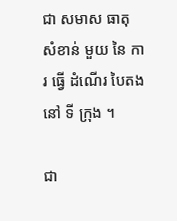ជា សមាស ធាតុ សំខាន់ មួយ នៃ ការ ធ្វើ ដំណើរ បៃតង នៅ ទី ក្រុង ។

ជា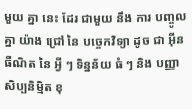មួយ គ្នា នេះ ដែរ ជាមួយ នឹង ការ បញ្ចូល គ្នា យ៉ាង ជ្រៅ នៃ បច្ចេកវិទ្យា ដូច ជា អ៊ីនធឺណិត នៃ អ្វី ៗ ទិន្នន័យ ធំ ៗ និង បញ្ញា សិប្បនិម្មិត ខុ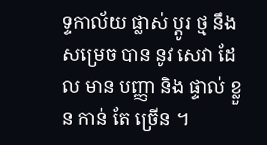ទ្ទកាល័យ ផ្លាស់ ប្តូរ ថ្ម នឹង សម្រេច បាន នូវ សេវា ដែល មាន បញ្ញា និង ផ្ទាល់ ខ្លួន កាន់ តែ ច្រើន ។